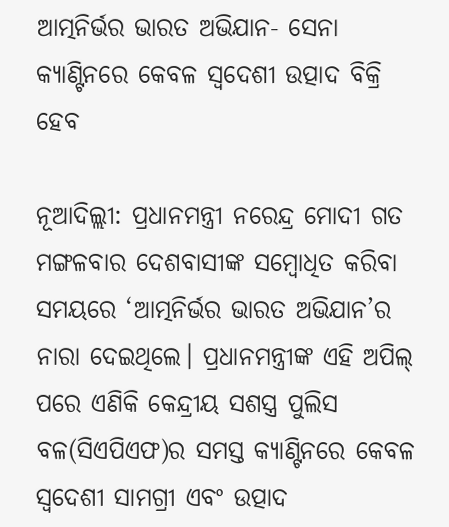ଆତ୍ମନିର୍ଭର ଭାରତ ଅଭିଯାନ- ସେନା କ୍ୟାଣ୍ଟିନରେ କେବଳ ସ୍ବଦେଶୀ ଉତ୍ପାଦ ବିକ୍ରି ହେବ

ନୂଆଦିଲ୍ଲୀ: ପ୍ରଧାନମନ୍ତ୍ରୀ ନରେନ୍ଦ୍ର ମୋଦୀ ଗତ ମଙ୍ଗଳବାର ଦେଶବାସୀଙ୍କ ସମ୍ବୋଧିତ କରିବା ସମୟରେ ‘ଆତ୍ମନିର୍ଭର ଭାରତ ଅଭିଯାନ’ର ନାରା ଦେଇଥିଲେ। ପ୍ରଧାନମନ୍ତ୍ରୀଙ୍କ ଏହି ଅପିଲ୍‌ ପରେ ଏଣିକି କେନ୍ଦ୍ରୀୟ ସଶସ୍ତ୍ର ପୁଲିସ ବଳ(ସିଏପିଏଫ)ର ସମସ୍ତ କ୍ୟାଣ୍ଟିନରେ କେବଳ ସ୍ବଦେଶୀ ସାମଗ୍ରୀ ଏବଂ ଉତ୍ପାଦ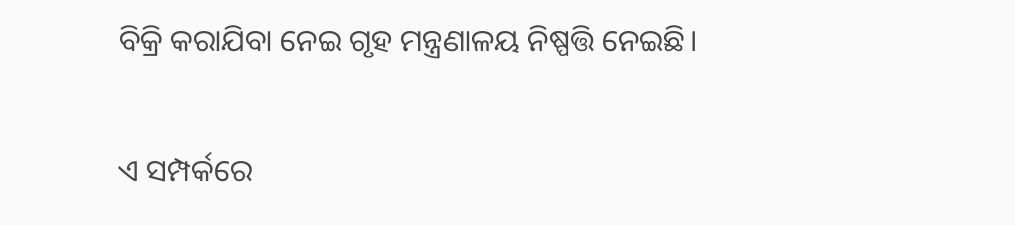ବିକ୍ରି କରାଯିବା ନେଇ ଗୃହ ମନ୍ତ୍ରଣାଳୟ ନିଷ୍ପତ୍ତି ନେଇଛି।

ଏ ସମ୍ପର୍କରେ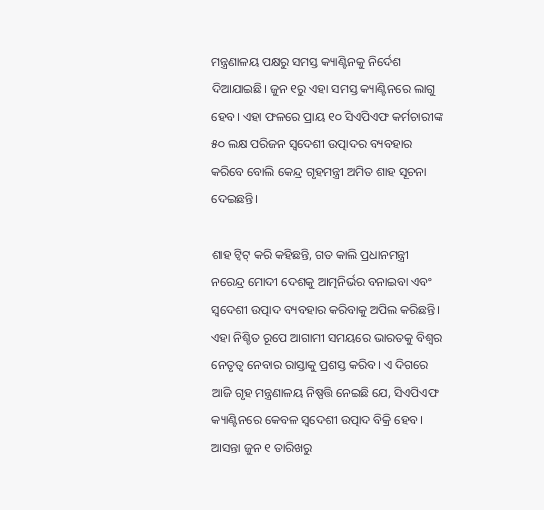ମନ୍ତ୍ରଣାଳୟ ପକ୍ଷରୁ ସମସ୍ତ କ୍ୟାଣ୍ଟିନକୁ ନିର୍ଦେଶ ଦିଆଯାଇଛି। ଜୁନ ୧ରୁ ଏହା ସମସ୍ତ କ୍ୟାଣ୍ଟିନରେ ଲାଗୁ ହେବ। ଏହା ଫଳରେ ପ୍ରାୟ ୧୦ ସିଏପିଏଫ କର୍ମଚାରୀଙ୍କ ୫୦ ଲକ୍ଷ ପରିଜନ ସ୍ବଦେଶୀ ଉତ୍ପାଦର ବ୍ୟବହାର କରିବେ ବୋଲି କେନ୍ଦ୍ର ଗୃହମନ୍ତ୍ରୀ ଅମିତ ଶାହ ସୂଚନା ଦେଇଛନ୍ତି।

ଶାହ ଟ୍ବିଟ୍‌ କରି କହିଛନ୍ତି, ଗତ କାଲି ପ୍ରଧାନମନ୍ତ୍ରୀ ନରେନ୍ଦ୍ର ମୋଦୀ ଦେଶକୁ ଆତ୍ମନିର୍ଭର ବନାଇବା ଏବଂ ସ୍ବଦେଶୀ ଉତ୍ପାଦ ବ୍ୟବହାର କରିବାକୁ ଅପିଲ କରିଛନ୍ତି। ଏହା ନିଶ୍ଚିତ ରୂପେ ଆଗାମୀ ସମୟରେ ଭାରତକୁ ବିଶ୍ଵର ନେତୃତ୍ଵ ନେବାର ରାସ୍ତାକୁ ପ୍ରଶସ୍ତ କରିବ। ଏ ଦିଗରେ ଆଜି ଗୃହ ମନ୍ତ୍ରଣାଳୟ ନିଷ୍ପତ୍ତି ନେଇଛି ଯେ, ସିଏପିଏଫ କ୍ୟାଣ୍ଟିନରେ କେବଳ ସ୍ବଦେଶୀ ଉତ୍ପାଦ ବିକ୍ରି ହେବ। ଆସନ୍ତା ଜୁନ ୧ ତାରିଖରୁ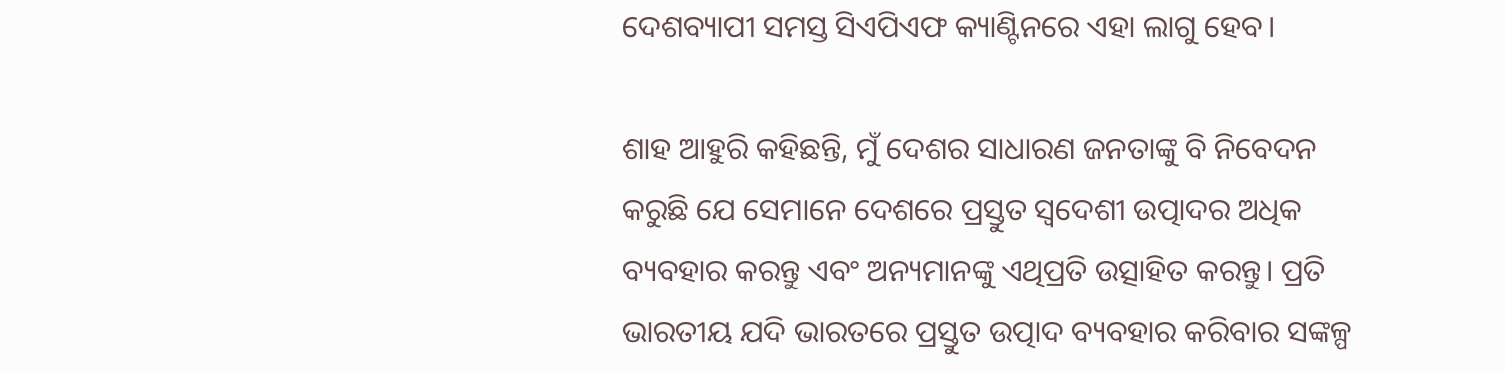ଦେଶବ୍ୟାପୀ ସମସ୍ତ ସିଏପିଏଫ କ୍ୟାଣ୍ଟିନରେ ଏହା ଲାଗୁ ହେବ।

ଶାହ ଆହୁରି କହିଛନ୍ତି, ମୁଁ ଦେଶର ସାଧାରଣ ଜନତାଙ୍କୁ ବି ନିବେଦନ କରୁଛି ଯେ ସେମାନେ ଦେଶରେ ପ୍ରସ୍ତୁତ ସ୍ବଦେଶୀ ଉତ୍ପାଦର ଅଧିକ ବ୍ୟବହାର କରନ୍ତୁ ଏବଂ ଅନ୍ୟମାନଙ୍କୁ ଏଥିପ୍ରତି ଉତ୍ସାହିତ କରନ୍ତୁ। ପ୍ରତି ଭାରତୀୟ ଯଦି ଭାରତରେ ପ୍ରସ୍ତୁତ ଉତ୍ପାଦ ବ୍ୟବହାର କରିବାର ସଙ୍କଳ୍ପ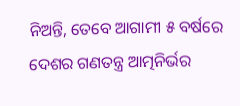ନିଅନ୍ତି, ତେବେ ଆଗାମୀ ୫ ବର୍ଷରେ ଦେଶର ଗଣତନ୍ତ୍ର ଆତ୍ମନିର୍ଭର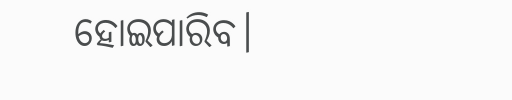ହୋଇପାରିବ।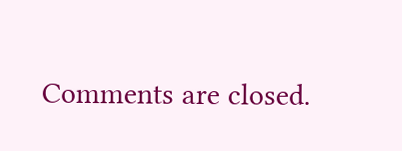Comments are closed.